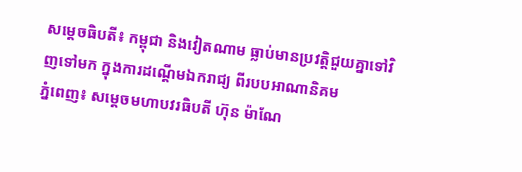សម្ដេចធិបតី៖ កម្ពុជា និងវៀតណាម ធ្លាប់មានប្រវត្តិជួយគ្នាទៅវិញទៅមក ក្នុងការដណ្តើមឯករាជ្យ ពីរបបអាណានិគម
ភ្នំពេញ៖ សម្ដេចមហាបវរធិបតី ហ៊ុន ម៉ាណែ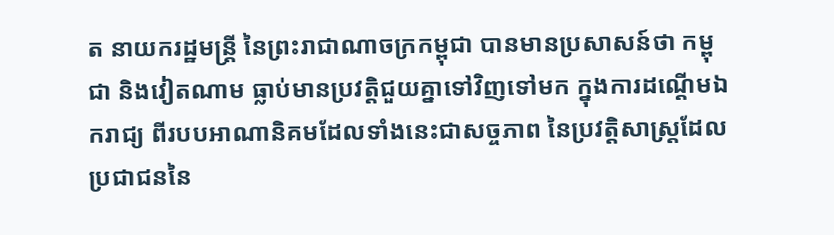ត នាយករដ្ឋមន្ដ្រី នៃព្រះរាជាណាចក្រកម្ពុជា បានមានប្រសាសន៍ថា កម្ពុជា និងវៀតណាម ធ្លាប់មានប្រវត្តិជួយគ្នាទៅវិញទៅមក ក្នុងការដណ្តើមឯករាជ្យ ពីរបបអាណានិគមដែលទាំងនេះជាសច្ចភាព នៃប្រវត្តិសាស្រ្តដែលប្រជាជននៃ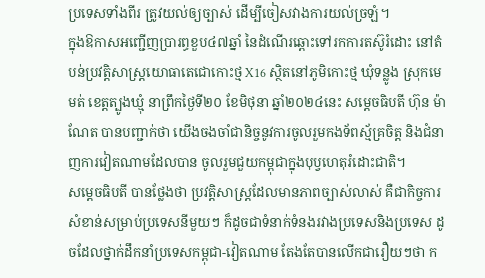ប្រទេសទាំងពីរ ត្រូវយល់ឲ្យច្បាស់ ដើម្បីចៀសវាងការយល់ច្រឡំ។
ក្នុងឱកាសអញ្ជើញប្រារព្ធខួប៤៧ឆ្នាំ នៃដំណើរឆ្ពោះទៅរកការតស៊ូរំដោះ នៅតំបន់ប្រវត្តិសាស្ត្រយោធាតេជោកោះថ្ម X16 ស្ថិតនៅភូមិកោះថ្ម ឃុំទន្លូង ស្រុកមេមត់ ខេត្តត្បូងឃ្មុំ នាព្រឹកថ្ងៃទី២០ ខែមិថុនា ឆ្នាំ២០២៤នេះ សម្ដេចធិបតី ហ៊ុន ម៉ាណែត បានបញ្ជាក់ថា យើងចងចាំជានិច្ចនូវការចូលរួមកងទ័ពស្ម័គ្រចិត្ត និងជំនាញការវៀតណាមដែលបាន ចូលរួមជួយកម្ពុជាក្នុងបុប្វហេតុរំដោះជាតិ។
សម្ដេចធិបតី បានថ្លែងថា ប្រវត្តិសាស្រ្តដែលមានភាពច្បាស់លាស់ គឺជាកិច្ចការសំខាន់សម្រាប់ប្រទេសនីមួយៗ ក៏ដូចជាទំនាក់ទំនងរវាងប្រទេសនិងប្រទេស ដូចដែលថ្នាក់ដឹកនាំប្រទេសកម្ពុជា-វៀតណាម តែងតែបានលើកជារឿយៗថា ក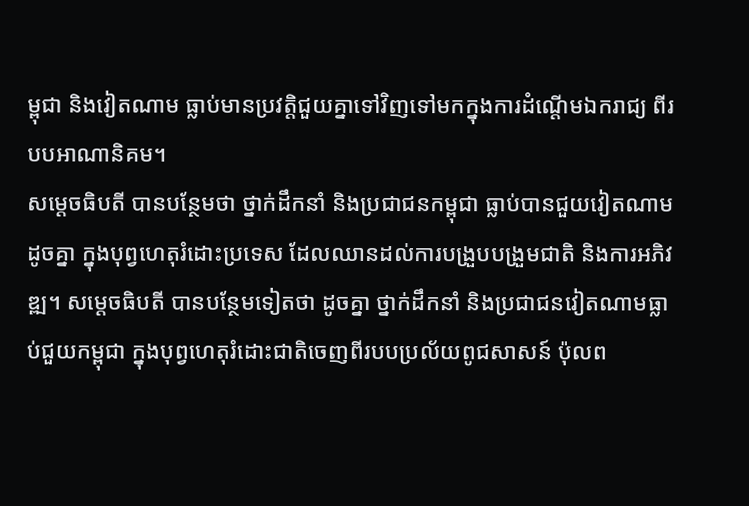ម្ពុជា និងវៀតណាម ធ្លាប់មានប្រវត្តិជួយគ្នាទៅវិញទៅមកក្នុងការដំណ្តើមឯករាជ្យ ពីរបបអាណានិគម។
សម្ដេចធិបតី បានបន្ថែមថា ថ្នាក់ដឹកនាំ និងប្រជាជនកម្ពុជា ធ្លាប់បានជួយវៀតណាមដូចគ្នា ក្នុងបុព្វហេតុរំដោះប្រទេស ដែលឈានដល់ការបង្រួបបង្រួមជាតិ និងការអភិវឌ្ឍ។ សម្ដេចធិបតី បានបន្ថែមទៀតថា ដូចគ្នា ថ្នាក់ដឹកនាំ និងប្រជាជនវៀតណាមធ្លាប់ជួយកម្ពុជា ក្នុងបុព្វហេតុរំដោះជាតិចេញពីរបបប្រល័យពូជសាសន៍ ប៉ុលព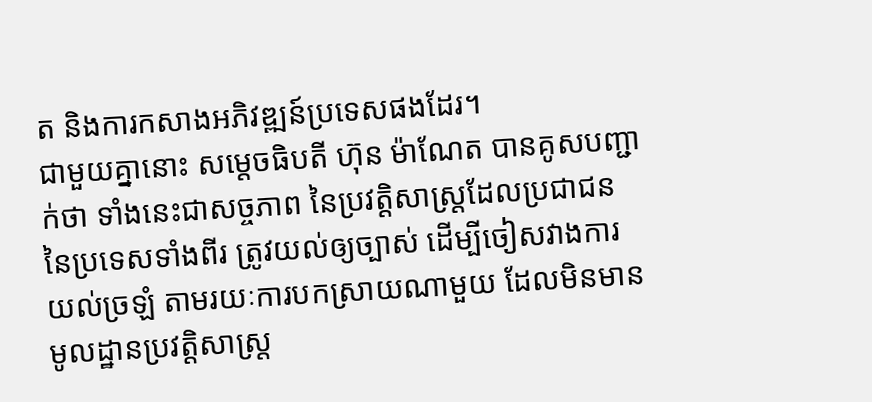ត និងការកសាងអភិវឌ្ឍន៍ប្រទេសផងដែរ។
ជាមួយគ្នានោះ សម្តេចធិបតី ហ៊ុន ម៉ាណែត បានគូសបញ្ជាក់ថា ទាំងនេះជាសច្ចភាព នៃប្រវត្តិសាស្រ្តដែលប្រជាជន នៃប្រទេសទាំងពីរ ត្រូវយល់ឲ្យច្បាស់ ដើម្បីចៀសវាងការយល់ច្រឡំ តាមរយៈការបកស្រាយណាមួយ ដែលមិនមានមូលដ្ឋានប្រវត្តិសាស្រ្ត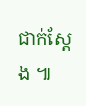ជាក់ស្តែង ៕